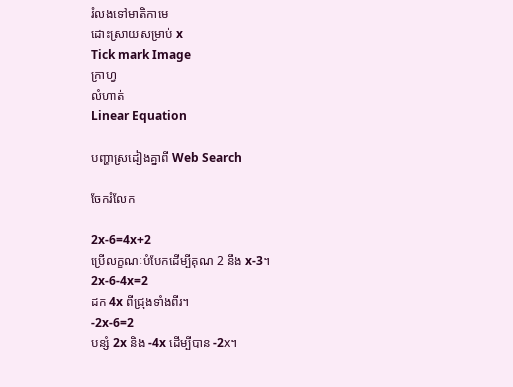រំលងទៅមាតិកាមេ
ដោះស្រាយសម្រាប់ x
Tick mark Image
ក្រាហ្វ
លំហាត់
Linear Equation

បញ្ហាស្រដៀងគ្នាពី Web Search

ចែករំលែក

2x-6=4x+2
ប្រើលក្ខណៈបំបែកដើម្បីគុណ 2 នឹង x-3។
2x-6-4x=2
ដក 4x ពីជ្រុងទាំងពីរ។
-2x-6=2
បន្សំ 2x និង -4x ដើម្បីបាន -2x។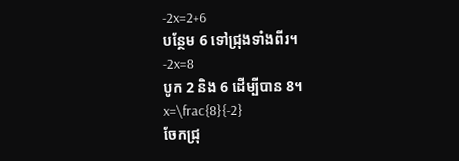-2x=2+6
បន្ថែម 6 ទៅជ្រុងទាំងពីរ។
-2x=8
បូក 2 និង 6 ដើម្បីបាន 8។
x=\frac{8}{-2}
ចែកជ្រុ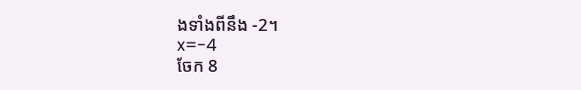ងទាំងពីនឹង -2។
x=-4
ចែក 8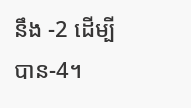នឹង -2 ដើម្បីបាន-4។